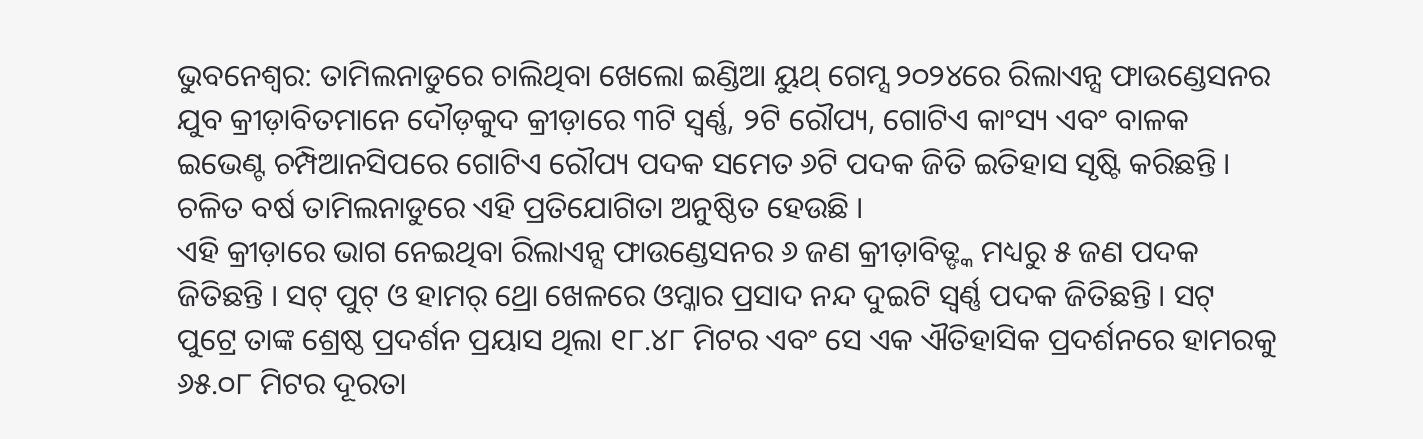ଭୁବନେଶ୍ୱର: ତାମିଲନାଡୁରେ ଚାଲିଥିବା ଖେଲୋ ଇଣ୍ଡିଆ ୟୁଥ୍ ଗେମ୍ସ ୨୦୨୪ରେ ରିଲାଏନ୍ସ ଫାଉଣ୍ଡେସନର ଯୁବ କ୍ରୀଡ଼ାବିତମାନେ ଦୌଡ଼କୁଦ କ୍ରୀଡ଼ାରେ ୩ଟି ସ୍ୱର୍ଣ୍ଣ, ୨ଟି ରୌପ୍ୟ, ଗୋଟିଏ କାଂସ୍ୟ ଏବଂ ବାଳକ ଇଭେଣ୍ଟ ଚମ୍ପିଆନସିପରେ ଗୋଟିଏ ରୌପ୍ୟ ପଦକ ସମେତ ୬ଟି ପଦକ ଜିତି ଇତିହାସ ସୃଷ୍ଟି କରିଛନ୍ତି । ଚଳିତ ବର୍ଷ ତାମିଲନାଡୁରେ ଏହି ପ୍ରତିଯୋଗିତା ଅନୁଷ୍ଠିତ ହେଉଛି ।
ଏହି କ୍ରୀଡ଼ାରେ ଭାଗ ନେଇଥିବା ରିଲାଏନ୍ସ ଫାଉଣ୍ଡେସନର ୬ ଜଣ କ୍ରୀଡ଼ାବିତ୍ଙ୍କ ମଧ୍ୟରୁ ୫ ଜଣ ପଦକ ଜିତିଛନ୍ତି । ସଟ୍ ପୁଟ୍ ଓ ହାମର୍ ଥ୍ରୋ ଖେଳରେ ଓମ୍କାର ପ୍ରସାଦ ନନ୍ଦ ଦୁଇଟି ସ୍ୱର୍ଣ୍ଣ ପଦକ ଜିତିଛନ୍ତି । ସଟ୍ ପୁଟ୍ରେ ତାଙ୍କ ଶ୍ରେଷ୍ଠ ପ୍ରଦର୍ଶନ ପ୍ରୟାସ ଥିଲା ୧୮.୪୮ ମିଟର ଏବଂ ସେ ଏକ ଐତିହାସିକ ପ୍ରଦର୍ଶନରେ ହାମରକୁ ୬୫.୦୮ ମିଟର ଦୂରତା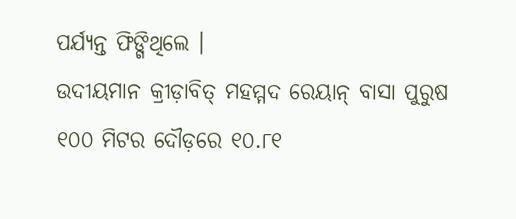ପର୍ଯ୍ୟନ୍ତ ଫିଙ୍ଗିଥିଲେ ।
ଉଦୀୟମାନ କ୍ରୀଡ଼ାବିତ୍ ମହମ୍ମଦ ରେୟାନ୍ ବାସା ପୁରୁଷ ୧୦୦ ମିଟର ଦୌଡ଼ରେ ୧୦.୮୧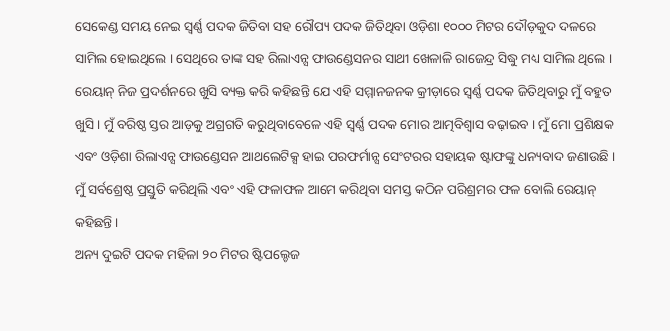ସେକେଣ୍ଡ ସମୟ ନେଇ ସ୍ୱର୍ଣ୍ଣ ପଦକ ଜିତିବା ସହ ରୌପ୍ୟ ପଦକ ଜିତିଥିବା ଓଡ଼ିଶା ୧୦୦୦ ମିଟର ଦୌଡ଼କୁଦ ଦଳରେ ସାମିଲ ହୋଇଥିଲେ । ସେଥିରେ ତାଙ୍କ ସହ ରିଲାଏନ୍ସ ଫାଉଣ୍ଡେସନର ସାଥୀ ଖେଳାଳି ରାଜେନ୍ଦ୍ର ସିଦ୍ଧୁ ମଧ୍ୟ ସାମିଲ ଥିଲେ ।
ରେୟାନ୍ ନିଜ ପ୍ରଦର୍ଶନରେ ଖୁସି ବ୍ୟକ୍ତ କରି କହିଛନ୍ତି ଯେ ଏହି ସମ୍ମାନଜନକ କ୍ରୀଡ଼ାରେ ସ୍ୱର୍ଣ୍ଣ ପଦକ ଜିତିଥିବାରୁ ମୁଁ ବହୁତ ଖୁସି । ମୁଁ ବରିଷ୍ଠ ସ୍ତର ଆଡ଼କୁ ଅଗ୍ରଗତି କରୁଥିବାବେଳେ ଏହି ସ୍ୱର୍ଣ୍ଣ ପଦକ ମୋର ଆତ୍ମବିଶ୍ୱାସ ବଢ଼ାଇବ । ମୁଁ ମୋ ପ୍ରଶିକ୍ଷକ ଏବଂ ଓଡ଼ିଶା ରିଲାଏନ୍ସ ଫାଉଣ୍ଡେସନ ଆଥଲେଟିକ୍ସ ହାଇ ପରଫର୍ମାନ୍ସ ସେଂଟରର ସହାୟକ ଷ୍ଟାଫଙ୍କୁ ଧନ୍ୟବାଦ ଜଣାଉଛି । ମୁଁ ସର୍ବଶ୍ରେଷ୍ଠ ପ୍ରସ୍ତୁତି କରିଥିଲି ଏବଂ ଏହି ଫଳାଫଳ ଆମେ କରିଥିବା ସମସ୍ତ କଠିନ ପରିଶ୍ରମର ଫଳ ବୋଲି ରେୟାନ୍ କହିଛନ୍ତି ।
ଅନ୍ୟ ଦୁଇଟି ପଦକ ମହିଳା ୨୦ ମିଟର ଷ୍ଟିପଲ୍ଚେଜ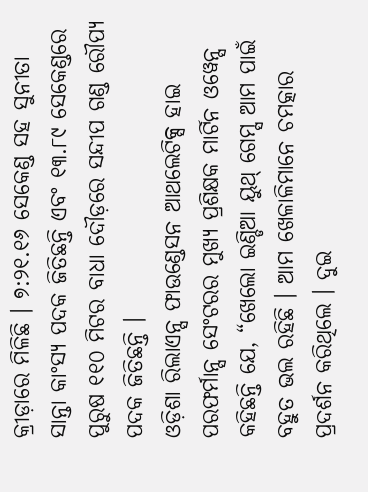କ୍ରୀଡ଼ାରେ ମିଳିଛି । ୭:୨୧.୧୬ ସେକେଣ୍ଡ ସହ ସୁନୀତା ସାନ୍ତା କାଂସ୍ୟ ପଦକ ଜିତିଛନ୍ତି ଏବଂ ୧୩.୮୯ ସେକେଣ୍ଡରେ ପୁରୁଷ ୧୧୦ ମିଟର ବାଧା ଦୌଡ଼ରେ ସନ୍ଦୀପ ଗଣ୍ଡ ରୌପ୍ୟ ପଦକ ଜିତିଛନ୍ତି ।
ଓଡ଼ିଶା ରିଲାଏନ୍ସ ଫାଉଣ୍ଡେସନ ଆଥଲେଟିକ୍ସ ହାଇ ପରଫର୍ମାନ୍ସ ସେଂଟରର ମୁଖ୍ୟ ପ୍ରଶିକ୍ଷକ ମାର୍ଟିନ ଓୱେନ୍ସ କହିଛନ୍ତି ଯେ, “ଖେଲୋ ଇଣ୍ଡିଆ ୟୁଥ୍ ଗେମ୍ସ ଆମ ପାଇଁ ବହୁତ ଭଲ ରହିଛି । ଆମ ଖେଳାଳିମାନେ ଚମତ୍କାର ପ୍ରଦର୍ଶନ କରିଥିଲେ । ଦୁଇ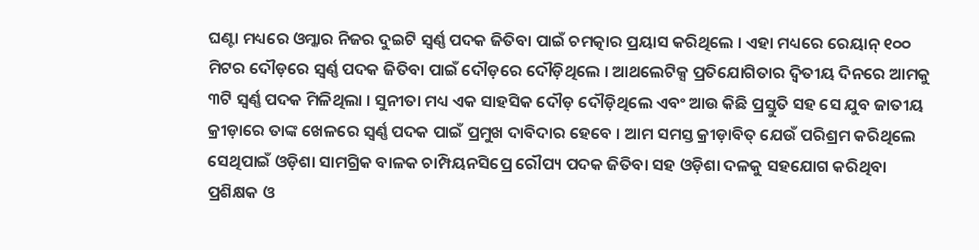ଘଣ୍ଟା ମଧ୍ୟରେ ଓମ୍କାର ନିଜର ଦୁଇଟି ସ୍ୱର୍ଣ୍ଣ ପଦକ ଜିତିବା ପାଇଁ ଚମତ୍କାର ପ୍ରୟାସ କରିଥିଲେ । ଏହା ମଧ୍ୟରେ ରେୟାନ୍ ୧୦୦ ମିଟର ଦୌଡ଼ରେ ସ୍ୱର୍ଣ୍ଣ ପଦକ ଜିତିବା ପାଇଁ ଦୌଡ଼ରେ ଦୌଡ଼ିଥିଲେ । ଆଥଲେଟିକ୍ସ ପ୍ରତିଯୋଗିତାର ଦ୍ୱିତୀୟ ଦିନରେ ଆମକୁ ୩ଟି ସ୍ୱର୍ଣ୍ଣ ପଦକ ମିଳିଥିଲା । ସୁନୀତା ମଧ୍ୟ ଏକ ସାହସିକ ଦୌଡ଼ ଦୌଡ଼ିଥିଲେ ଏବଂ ଆଉ କିଛି ପ୍ରସ୍ତୁତି ସହ ସେ ଯୁବ ଜାତୀୟ କ୍ରୀଡ଼ାରେ ତାଙ୍କ ଖେଳରେ ସ୍ୱର୍ଣ୍ଣ ପଦକ ପାଇଁ ପ୍ରମୁଖ ଦାବିଦାର ହେବେ । ଆମ ସମସ୍ତ କ୍ରୀଡ଼ାବିତ୍ ଯେଉଁ ପରିଶ୍ରମ କରିଥିଲେ ସେଥିପାଇଁ ଓଡ଼ିଶା ସାମଗ୍ରିକ ବାଳକ ଚାମ୍ପିୟନସିପ୍ରେ ରୌପ୍ୟ ପଦକ ଜିତିବା ସହ ଓଡ଼ିଶା ଦଳକୁ ସହଯୋଗ କରିଥିବା ପ୍ରଶିକ୍ଷକ ଓ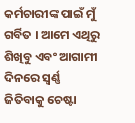କର୍ମଚାରୀଙ୍କ ପାଇଁ ମୁଁ ଗର୍ବିତ । ଆମେ ଏଥିରୁ ଶିଖିବୁ ଏବଂ ଆଗାମୀ ଦିନରେ ସ୍ୱର୍ଣ୍ଣ ଜିତିବାକୁ ଚେଷ୍ଟା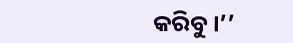କରିବୁ ।’’